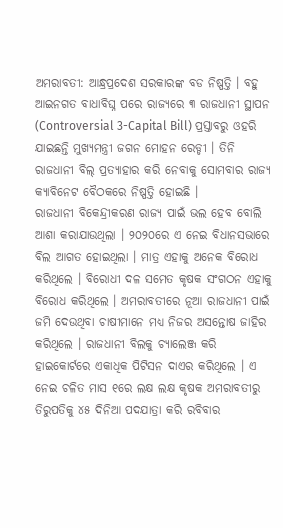ଅମରାବତୀ: ଆନ୍ଧ୍ରପ୍ରଦେଶ ସରକାରଙ୍କ ବଡ ନିଷ୍ପତ୍ତି । ବହୁ ଆଇନଗତ ବାଧାବିଘ୍ନ ପରେ ରାଜ୍ୟରେ ୩ ରାଜଧାନୀ ସ୍ଥାପନ (Controversial 3-Capital Bill) ପ୍ରସ୍ତାବରୁ ଓହରି ଯାଇଛନ୍ତି ମୁଖ୍ୟମନ୍ତ୍ରୀ ଜଗନ ମୋହନ ରେଡ୍ଡୀ । ତିନି ରାଜଧାନୀ ବିଲ୍ ପ୍ରତ୍ୟାହାର କରି ନେବାକୁ ସୋମବାର ରାଜ୍ୟ କ୍ୟାବିନେଟ ବୈଠକରେ ନିଷ୍ପତ୍ତି ହୋଇଛି ।
ରାଜଧାନୀ ବିକେନ୍ଦ୍ରୀକରଣ ରାଜ୍ୟ ପାଇଁ ଭଲ ହେବ ବୋଲି ଆଶା କରାଯାଉଥିଲା । ୨୦୨୦ରେ ଏ ନେଇ ବିଧାନସଭାରେ ବିଲ ଆଗତ ହୋଇଥିଲା । ମାତ୍ର ଏହାକୁ ଅନେକ ବିରୋଧ କରିଥିଲେ । ବିରୋଧୀ ଦଳ ସମେତ କୃଷକ ସଂଗଠନ ଏହାକୁ ବିରୋଧ କରିଥିଲେ । ଅମରାବତୀରେ ନୂଆ ରାଜଧାନୀ ପାଇଁ ଜମି ଦେଉଥିବା ଚାଷୀମାନେ ମଧ୍ୟ ନିଜର ଅସନ୍ତୋଷ ଜାହିର କରିଥିଲେ । ରାଜଧାନୀ ବିଲକୁ ଚ୍ୟାଲେଞ୍ଜ କରି ହାଇକୋର୍ଟରେ ଏକାଧିକ ପିଟିସନ ଦାଏର କରିଥିଲେ । ଏ ନେଇ ଚଳିତ ମାସ ୧ରେ ଲକ୍ଷ ଲକ୍ଷ କୃଷକ ଅମରାବତୀରୁ ତିରୁପତିକୁ ୪୫ ଦିନିଆ ପଦଯାତ୍ରା କରି ରବିବାର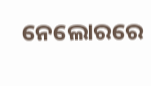ନେଲୋରରେ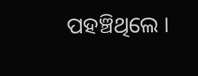ପହଞ୍ଚିଥିଲେ ।